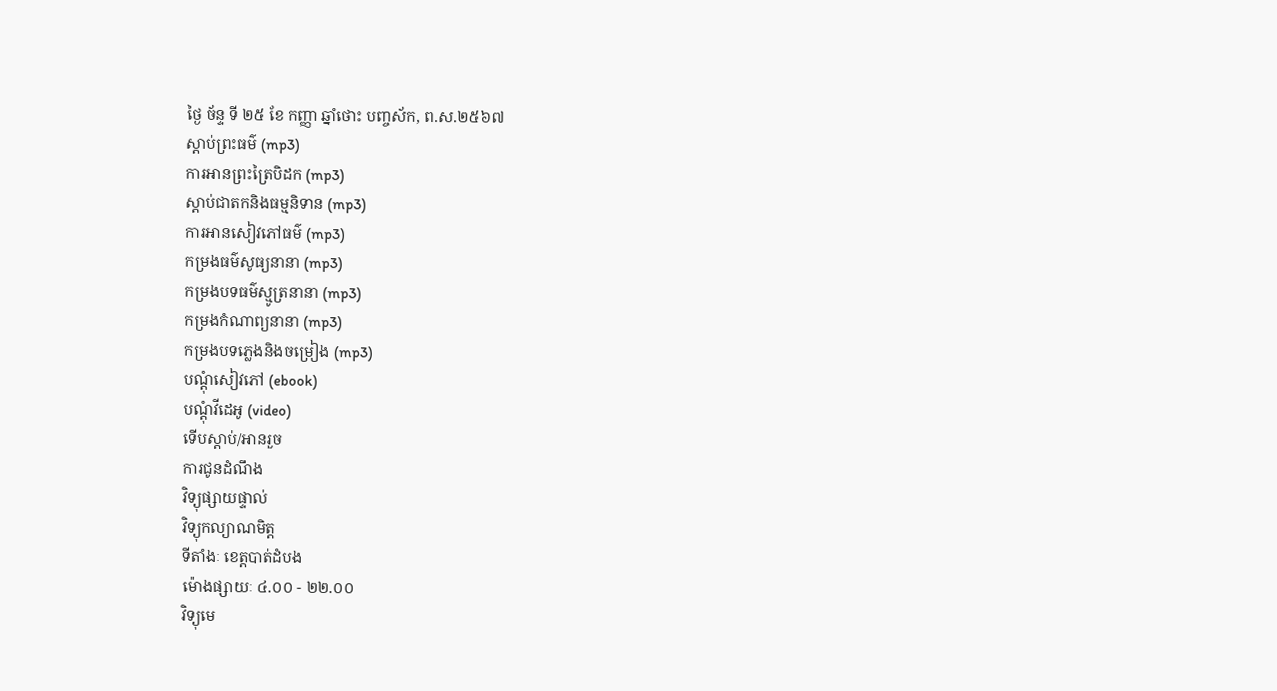ថ្ងៃ ច័ន្ទ ទី ២៥ ខែ កញ្ញា ឆ្នាំថោះ បញ្ចស័ក, ព.ស.២៥៦៧
ស្តាប់ព្រះធម៌ (mp3)
ការអានព្រះត្រៃបិដក (mp3)
ស្តាប់ជាតកនិងធម្មនិទាន (mp3)
ការអានសៀវភៅធម៌ (mp3)
កម្រងធម៌សូធ្យនានា (mp3)
កម្រងបទធម៌ស្មូត្រនានា (mp3)
កម្រងកំណាព្យនានា (mp3)
កម្រងបទភ្លេងនិងចម្រៀង (mp3)
បណ្តុំសៀវភៅ (ebook)
បណ្តុំវីដេអូ (video)
ទើបស្តាប់/អានរួច
ការជូនដំណឹង
វិទ្យុផ្សាយផ្ទាល់
វិទ្យុកល្យាណមិត្ត
ទីតាំងៈ ខេត្តបាត់ដំបង
ម៉ោងផ្សាយៈ ៤.០០ - ២២.០០
វិទ្យុមេ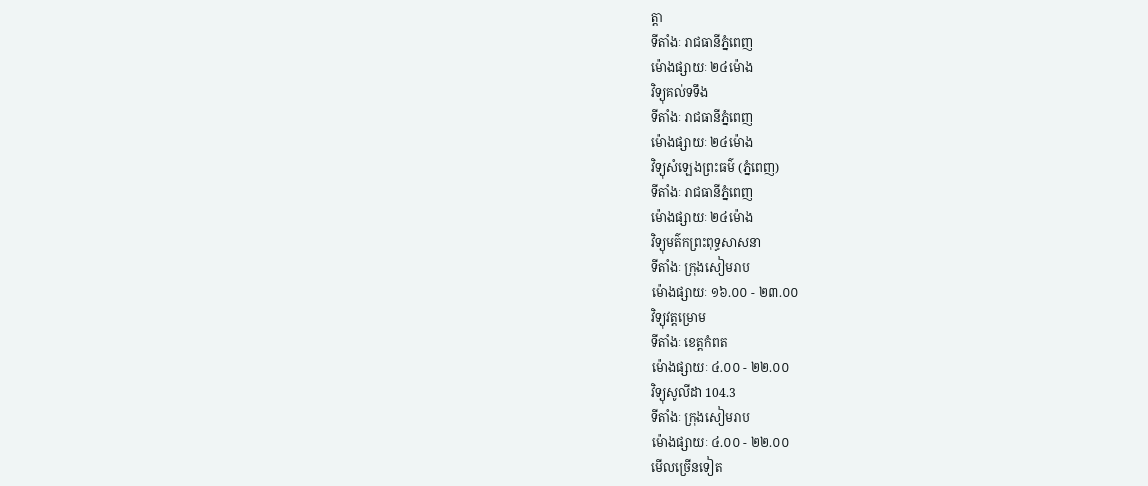ត្តា
ទីតាំងៈ រាជធានីភ្នំពេញ
ម៉ោងផ្សាយៈ ២៤ម៉ោង
វិទ្យុគល់ទទឹង
ទីតាំងៈ រាជធានីភ្នំពេញ
ម៉ោងផ្សាយៈ ២៤ម៉ោង
វិទ្យុសំឡេងព្រះធម៌ (ភ្នំពេញ)
ទីតាំងៈ រាជធានីភ្នំពេញ
ម៉ោងផ្សាយៈ ២៤ម៉ោង
វិទ្យុមត៌កព្រះពុទ្ធសាសនា
ទីតាំងៈ ក្រុងសៀមរាប
ម៉ោងផ្សាយៈ ១៦.០០ - ២៣.០០
វិទ្យុវត្តម្រោម
ទីតាំងៈ ខេត្តកំពត
ម៉ោងផ្សាយៈ ៤.០០ - ២២.០០
វិទ្យុសូលីដា 104.3
ទីតាំងៈ ក្រុងសៀមរាប
ម៉ោងផ្សាយៈ ៤.០០ - ២២.០០
មើលច្រើនទៀត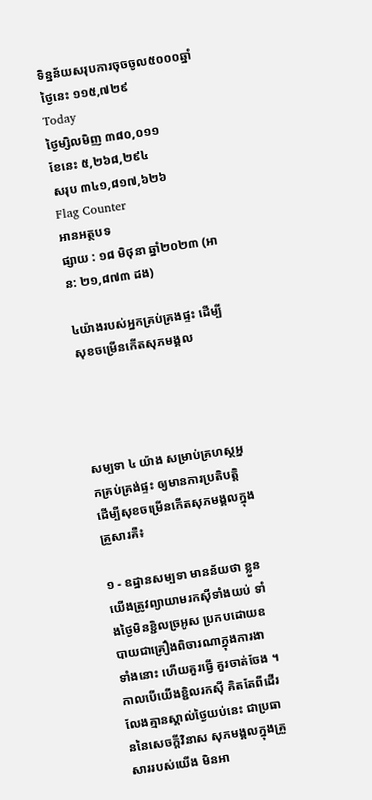ទិន្នន័យសរុបការចុចចូល៥០០០ឆ្នាំ
ថ្ងៃនេះ ១១៥,៧២៩
Today
ថ្ងៃម្សិលមិញ ៣៨០,០១១
ខែនេះ ៥,២៦៨,២៩៤
សរុប ៣៤១,៨១៧,៦២៦
Flag Counter
អានអត្ថបទ
ផ្សាយ : ១៨ មិថុនា ឆ្នាំ២០២៣ (អាន: ២១,៨៧៣ ដង)

៤យ៉ាងរបស់អ្នកគ្រប់គ្រងផ្ទះ ដើម្បីសុខចម្រើនកើតសុភមង្គល




សម្បទា ៤ យ៉ាង សម្រាប់គ្រហស្ថអ្នកគ្រប់គ្រង់ផ្ទះ ឲ្យមានការប្រតិបត្តិ ដើម្បីសុខចម្រើនកើតសុភមង្គលក្នុងគ្រួសារគឺ៖

១ - ឧដ្ឋានសម្បទា មានន័យថា ខ្លួនយើងត្រូវព្យាយាមរកស៊ីទាំងយប់ ទាំងថ្ងៃមិនខ្ជិលច្រអូស ប្រកបដោយឧបាយជាគ្រឿងពិចារណាក្នុងការងាទាំងនោះ ហើយគួរធ្វើ គួរចាត់ចែង ។ កាលបើយើងខ្ជិលរកស៊ី គិតតែពីដើរលែងគ្មានស្គាល់ថ្ងៃយប់នេះ ជាប្រធាននៃសេចក្តីវិនាស សុភមង្គលក្នុងគ្រួសាររបស់យើង មិនអា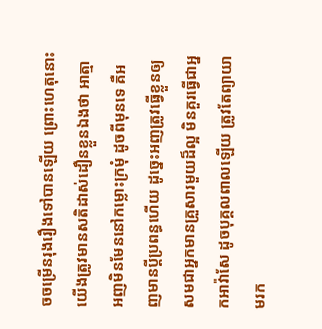ចចម្រើនរុងរឿងទៅបានឡើយ ព្រោះហេតុនោះ យើងត្រូវមានសតិដាស់ដឿនខ្លួនឯងថា អាត្មាអញមិនមែននៅកម្លោះក្រមុំ ដូចពីមុនទេ គឺអញមានប្តីប្រពន្ធហើយ ដូច្នេះអញត្រូវធ្វើខ្លួនឲ្យសមជាអ្នកមានគ្រួសារមួយដ៏ល្អ មិនគួរធ្វើជាអ្នកអាវ៉ាសែ ដូចបុគ្គលពាលឡើយ ត្រូវតែព្យាយាមរក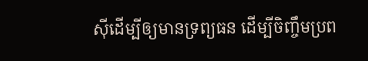ស៊ីដើម្បីឲ្យមានទ្រព្យធន ដើម្បីចិញ្ចឹមប្រព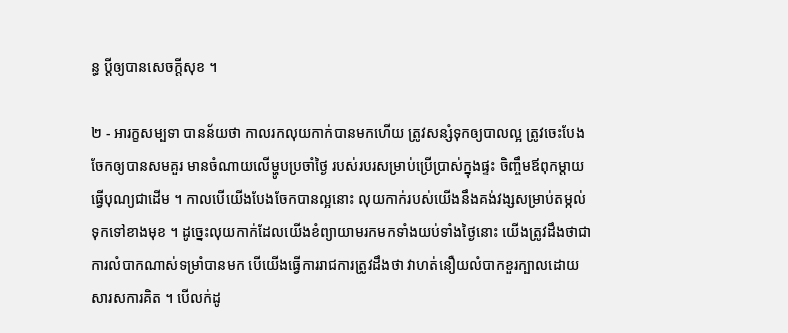ន្ធ ប្តីឲ្យបានសេចក្តីសុខ ។

២ - អារក្ខសម្បទា បានន័យថា កាលរកលុយកាក់បានមកហើយ ត្រូវសន្សំទុកឲ្យបាលល្អ ត្រូវចេះបែងចែកឲ្យបានសមគួរ មានចំណាយលើម្ហូបប្រចាំថ្ងៃ របស់របរសម្រាប់ប្រើប្រាស់ក្នុងផ្ទះ ចិញ្ចឹមឪពុកម្តាយ ធ្វើបុណ្យជាដើម ។ កាលបើយើងបែងចែកបានល្អនោះ លុយកាក់របស់យើងនឹងគង់វង្សសម្រាប់តម្កល់ទុកទៅខាងមុខ ។ ដូច្នេះលុយកាក់ដែលយើងខំព្យាយាមរកមកទាំងយប់ទាំងថ្ងៃនោះ យើងត្រូវដឹងថាជាការលំបាកណាស់ទម្រាំបានមក បើយើងធ្វើការរាជការត្រូវដឹងថា វាហត់នឿយលំបាកខួរក្បាលដោយសារសការគិត ។ បើលក់ដូ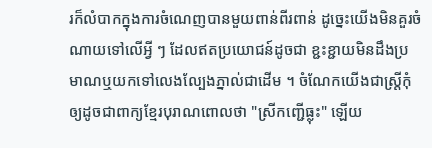រក៏លំបាកក្នុងការចំណេញបានមួយពាន់ពីរពាន់ ដូច្នេះយើងមិនគួរចំណាយទៅលើអ្វី ៗ ដែលឥតប្រយោជន៍ដូចជា ខ្ជះខ្ជាយមិនដឹងប្រមាណឬយកទៅលេងល្បែងភ្នាល់ជាដើម ។ ចំណែកយើងជាស្រ្តីកុំឲ្យដូចជាពាក្យខ្មែរបុរាណពោលថា "ស្រីកញ្ជើធ្លុះ" ឡើយ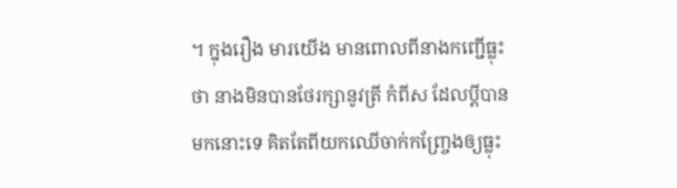។ ក្នុងរឿង មារយើង មានពោលពីនាងកញ្ជើធ្លុះថា នាងមិនបានថែរក្សានូវត្រី កំពីស ដែលប្តីបានមកនោះទេ គិតតែពីយកឈើចាក់កញ្ច្រែងឲ្យធ្លុះ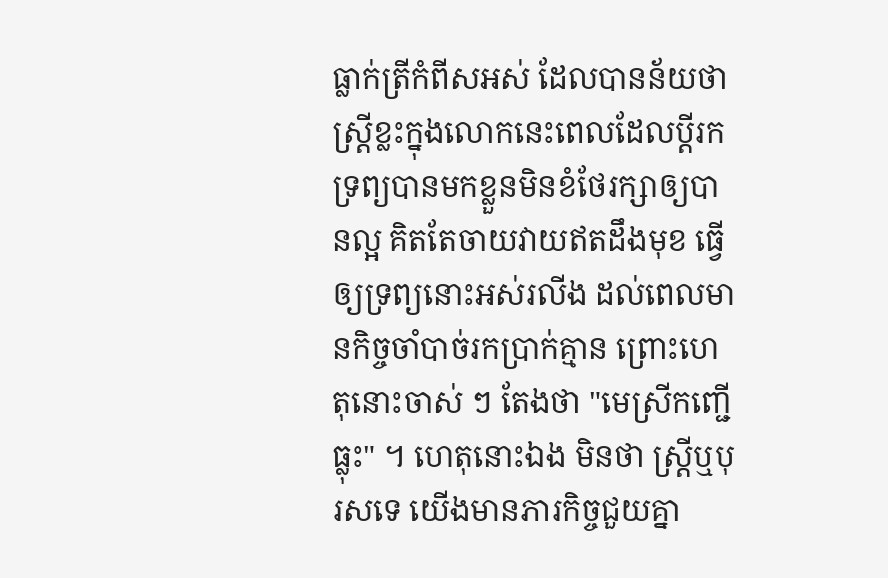ធ្លាក់ត្រីកំពីសអស់ ដែលបានន័យថា ស្ត្រីខ្លះក្នុងលោកនេះពេលដែលប្តីរកទ្រព្យបានមកខ្លួនមិនខំថែរក្សាឲ្យបានល្អ គិតតែចាយវាយឥតដឹងមុខ ធ្វើឲ្យទ្រព្យនោះអស់រលីង ដល់ពេលមានកិច្ចចាំបាច់រកប្រាក់គ្មាន ព្រោះហេតុនោះចាស់ ៗ តែងថា "មេស្រីកញ្ជើធ្លុះ" ។ ហេតុនោះឯង មិនថា ស្ត្រីឬបុរសទេ យើងមានភារកិច្ចជួយគ្នា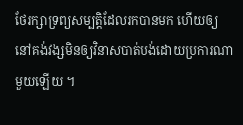ថែរក្សាទ្រព្យសម្បត្តិដែលរកបានមក ហើយឲ្យនៅគង់វង្សមិនឲ្យវិនាសបាត់បង់ដោយប្រការណាមួយឡើយ ។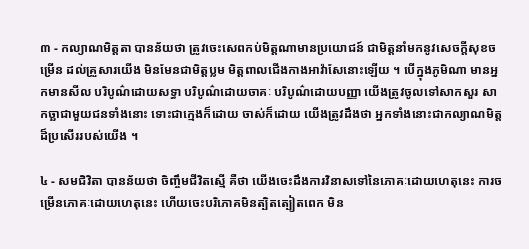៣ - កល្យាណមិត្តតា បានន័យថា ត្រូវចេះសេពកប់មិត្តណាមានប្រយោជន៍ ជាមិត្តនាំមកនូវសេចក្តីសុខចម្រើន ដល់គ្រួសារយើង មិនមែនជាមិត្តប្លម មិត្តពាលជើងកាងអាវ៉ាសែនោះឡើយ ។ បើក្នុងភូមិណា មានអ្នកមានសីល បរិបូណ៌ដោយសទ្ធា បរិបូណ៌ដោយចាគៈ បរិបូណ៌ដោយបញ្ញា យើងត្រូវចូលទៅសាកសួរ សាកច្ឆាជាមួយជនទាំងនោះ ទោះជាក្មេងក៏ដោយ ចាស់ក៏ដោយ យើងត្រូវដឹងថា អ្នកទាំងនោះជាកល្យាណមិត្តដ៏ប្រសើររបស់យើង ។

៤ - សមជិវិតា បានន័យថា ចិញ្ចឹមជីវិតស្មើ គឺថា យើងចេះដឹងការវិនាសទៅនៃភោគៈដោយហេតុនេះ ការចម្រើនភោគៈដោយហេតុនេះ ហើយចេះបរិភោគមិនត្បិតត្បៀតពេក មិន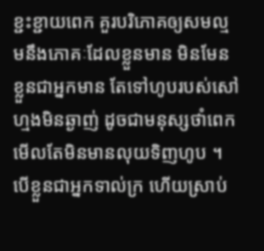ខ្ជះខ្ជាយពេក គួរបរិភោគឲ្យសមល្មមនឹងភោគៈដែលខ្លួនមាន មិនមែនខ្លួនជាអ្នកមាន តែទៅហូបរបស់សៅហ្មងមិនឆ្ងាញ់ ដូចជាមនុស្សថាំពេក មើលតែមិនមានលុយទិញហូប ។ បើខ្លួនជាអ្នកទាល់ក្រ ហើយស្រាប់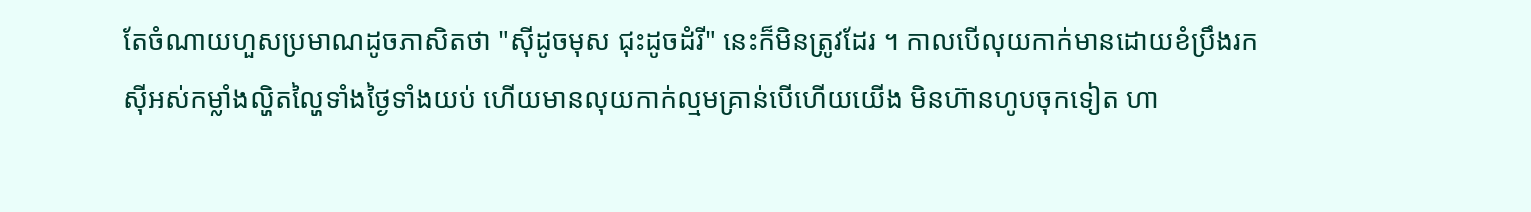តែចំណាយហួសប្រមាណដូចភាសិតថា "ស៊ីដូចមុស ជុះដូចដំរី" នេះក៏មិនត្រូវដែរ ។ កាលបើលុយកាក់មានដោយខំប្រឹងរកស៊ីអស់កម្លាំងល្ហិតល្ហៃទាំងថ្ងៃទាំងយប់ ហើយមានលុយកាក់ល្មមគ្រាន់បើហើយយើង មិនហ៊ានហូបចុកទៀត ហា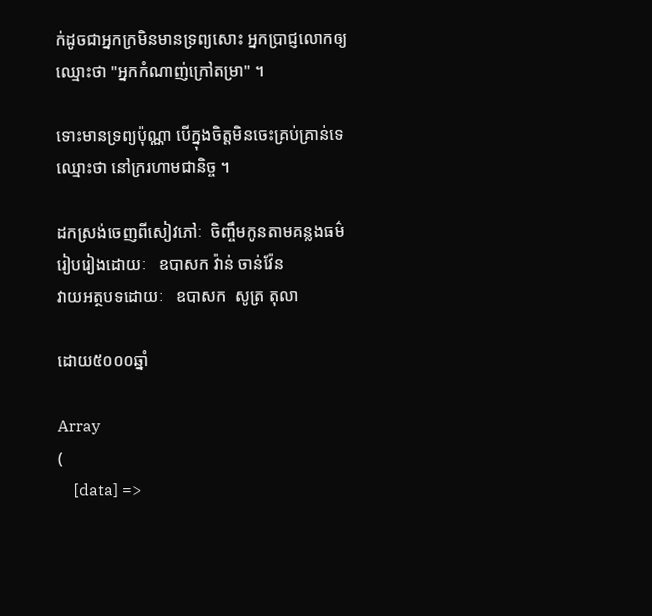ក់ដូចជាអ្នកក្រមិនមានទ្រព្យសោះ អ្នកប្រាជ្ញលោកឲ្យឈ្មោះថា "អ្នកកំណាញ់ក្រៅតម្រា" ។

ទោះមានទ្រព្យប៉ុណ្ណា បើក្នុងចិត្តមិនចេះគ្រប់គ្រាន់ទេ ឈ្មោះថា នៅក្ររហាមជានិច្ច ។

ដកស្រង់ចេញពីសៀវភៅៈ  ចិញ្ចឹមកូនតាមគន្លងធម៌
រៀបរៀងដោយៈ   ឧបាសក វ៉ាន់ ចាន់វ៉ែន
វាយអត្ថបទដោយៈ   ឧបាសក  សូត្រ តុលា

ដោយ៥០០០ឆ្នាំ

Array
(
    [data] =>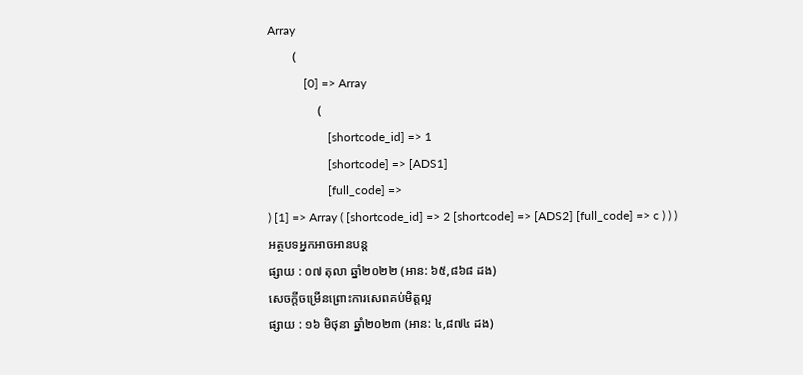Array
        (
            [0] => Array
                (
                    [shortcode_id] => 1
                    [shortcode] => [ADS1]
                    [full_code] =>
) [1] => Array ( [shortcode_id] => 2 [shortcode] => [ADS2] [full_code] => c ) ) )
អត្ថបទអ្នកអាចអានបន្ត
ផ្សាយ : ០៧ តុលា ឆ្នាំ២០២២ (អាន: ៦៥,៨៦៨ ដង)
សេចក្ដីចម្រើនព្រោះការសេពគប់មិត្តល្អ
ផ្សាយ : ១៦ មិថុនា ឆ្នាំ២០២៣ (អាន: ៤,៨៧៤ ដង)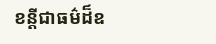ខន្តីជាធម៌ដ៏ឧ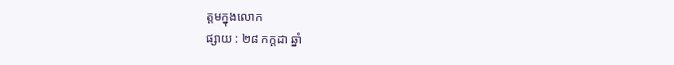ត្តមក្នុងលេាក
ផ្សាយ : ២៨ កក្តដា ឆ្នាំ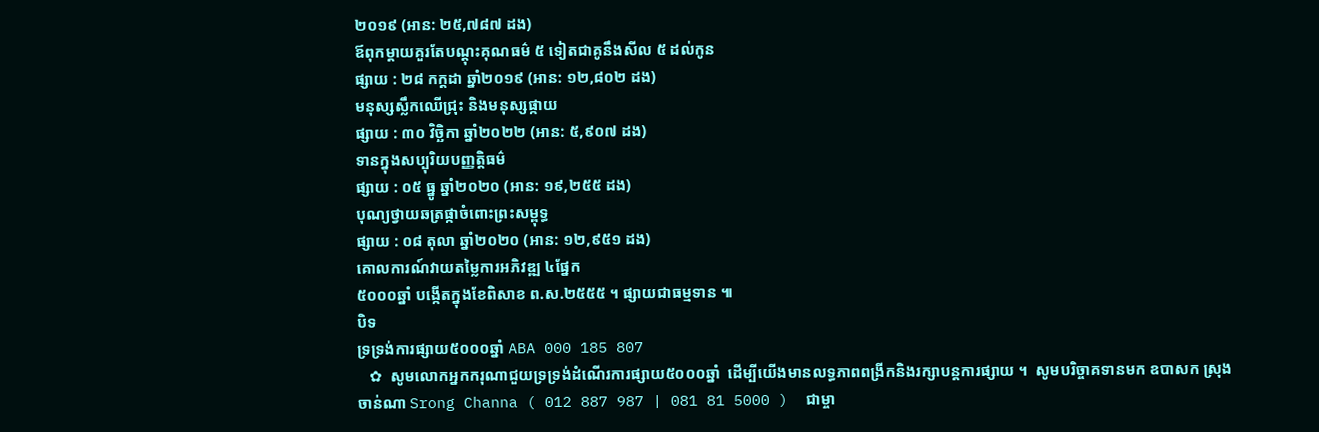២០១៩ (អាន: ២៥,៧៨៧ ដង)
ឪពុកម្ដាយគួរតែបណ្ដុះគុណធម៌ ៥ ទៀតជាគូនឹងសីល ៥ ដល់កូន
ផ្សាយ : ២៨ កក្តដា ឆ្នាំ២០១៩ (អាន: ១២,៨០២ ដង)
មនុស្សស្លឹកឈើជ្រុះ និងមនុស្សផ្កាយ
ផ្សាយ : ៣០ វិច្ឆិកា ឆ្នាំ២០២២ (អាន: ៥,៩០៧ ដង)
ទានក្នុងសប្បុរិយបញ្ញត្តិធម៌
ផ្សាយ : ០៥ ធ្នូ ឆ្នាំ២០២០ (អាន: ១៩,២៥៥ ដង)
បុណ្យថ្វាយឆត្រផ្កាចំពោះព្រះសម្ពុទ្ធ
ផ្សាយ : ០៨ តុលា ឆ្នាំ២០២០ (អាន: ១២,៩៥១ ដង)
គោលការណ៍វាយតម្លៃការអភិវឌ្ឍ ៤ផ្នែក
៥០០០ឆ្នាំ បង្កើតក្នុងខែពិសាខ ព.ស.២៥៥៥ ។ ផ្សាយជាធម្មទាន ៕
បិទ
ទ្រទ្រង់ការផ្សាយ៥០០០ឆ្នាំ ABA 000 185 807
   ✿  សូមលោកអ្នកករុណាជួយទ្រទ្រង់ដំណើរការផ្សាយ៥០០០ឆ្នាំ  ដើម្បីយើងមានលទ្ធភាពពង្រីកនិងរក្សាបន្តការផ្សាយ ។  សូមបរិច្ចាគទានមក ឧបាសក ស្រុង ចាន់ណា Srong Channa ( 012 887 987 | 081 81 5000 )  ជាម្ចា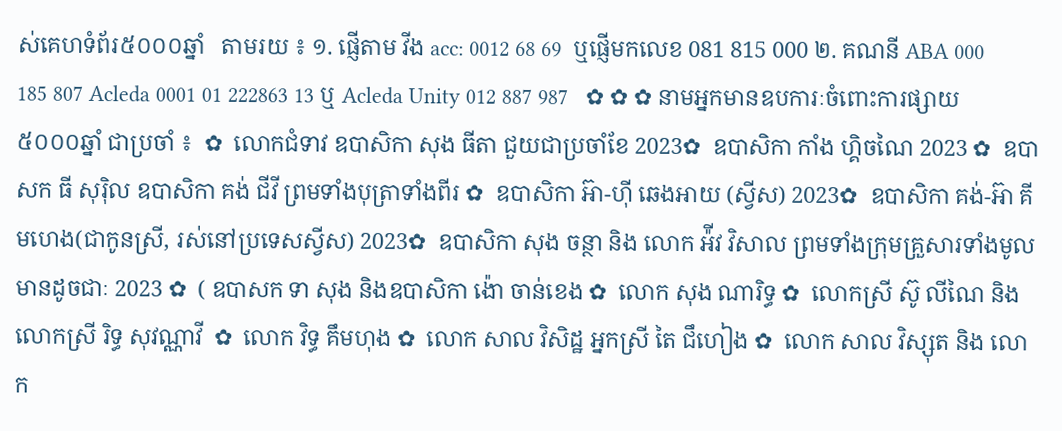ស់គេហទំព័រ៥០០០ឆ្នាំ   តាមរយ ៖ ១. ផ្ញើតាម វីង acc: 0012 68 69  ឬផ្ញើមកលេខ 081 815 000 ២. គណនី ABA 000 185 807 Acleda 0001 01 222863 13 ឬ Acleda Unity 012 887 987   ✿ ✿ ✿ នាមអ្នកមានឧបការៈចំពោះការផ្សាយ៥០០០ឆ្នាំ ជាប្រចាំ ៖  ✿  លោកជំទាវ ឧបាសិកា សុង ធីតា ជួយជាប្រចាំខែ 2023✿  ឧបាសិកា កាំង ហ្គិចណៃ 2023 ✿  ឧបាសក ធី សុរ៉ិល ឧបាសិកា គង់ ជីវី ព្រមទាំងបុត្រាទាំងពីរ ✿  ឧបាសិកា អ៊ា-ហុី ឆេងអាយ (ស្វីស) 2023✿  ឧបាសិកា គង់-អ៊ា គីមហេង(ជាកូនស្រី, រស់នៅប្រទេសស្វីស) 2023✿  ឧបាសិកា សុង ចន្ថា និង លោក អ៉ីវ វិសាល ព្រមទាំងក្រុមគ្រួសារទាំងមូលមានដូចជាៈ 2023 ✿  ( ឧបាសក ទា សុង និងឧបាសិកា ង៉ោ ចាន់ខេង ✿  លោក សុង ណារិទ្ធ ✿  លោកស្រី ស៊ូ លីណៃ និង លោកស្រី រិទ្ធ សុវណ្ណាវី  ✿  លោក វិទ្ធ គឹមហុង ✿  លោក សាល វិសិដ្ឋ អ្នកស្រី តៃ ជឹហៀង ✿  លោក សាល វិស្សុត និង លោក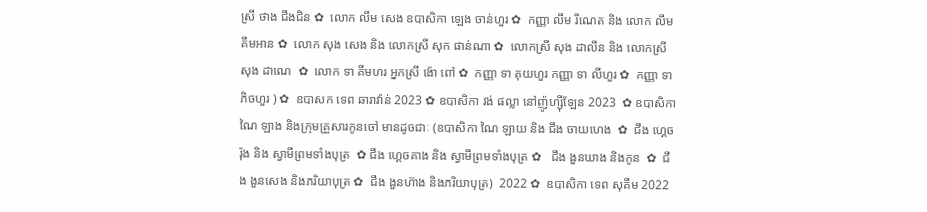ស្រី ថាង ជឹងជិន ✿  លោក លឹម សេង ឧបាសិកា ឡេង ចាន់ហួរ ✿  កញ្ញា លឹម រីណេត និង លោក លឹម គឹមអាន ✿  លោក សុង សេង និង លោកស្រី សុក ផាន់ណា ✿  លោកស្រី សុង ដាលីន និង លោកស្រី សុង ដាណេ  ✿  លោក ទា គីមហរ អ្នកស្រី ង៉ោ ពៅ ✿  កញ្ញា ទា គុយហួរ កញ្ញា ទា លីហួរ ✿  កញ្ញា ទា ភិចហួរ ) ✿  ឧបាសក ទេព ឆារាវ៉ាន់ 2023 ✿ ឧបាសិកា វង់ ផល្លា នៅញ៉ូហ្ស៊ីឡែន 2023  ✿ ឧបាសិកា ណៃ ឡាង និងក្រុមគ្រួសារកូនចៅ មានដូចជាៈ (ឧបាសិកា ណៃ ឡាយ និង ជឹង ចាយហេង  ✿  ជឹង ហ្គេចរ៉ុង និង ស្វាមីព្រមទាំងបុត្រ  ✿ ជឹង ហ្គេចគាង និង ស្វាមីព្រមទាំងបុត្រ ✿   ជឹង ងួនឃាង និងកូន  ✿  ជឹង ងួនសេង និងភរិយាបុត្រ ✿  ជឹង ងួនហ៊ាង និងភរិយាបុត្រ)  2022 ✿  ឧបាសិកា ទេព សុគីម 2022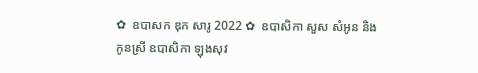✿  ឧបាសក ឌុក សារូ 2022 ✿  ឧបាសិកា សួស សំអូន និងកូនស្រី ឧបាសិកា ឡុងសុវ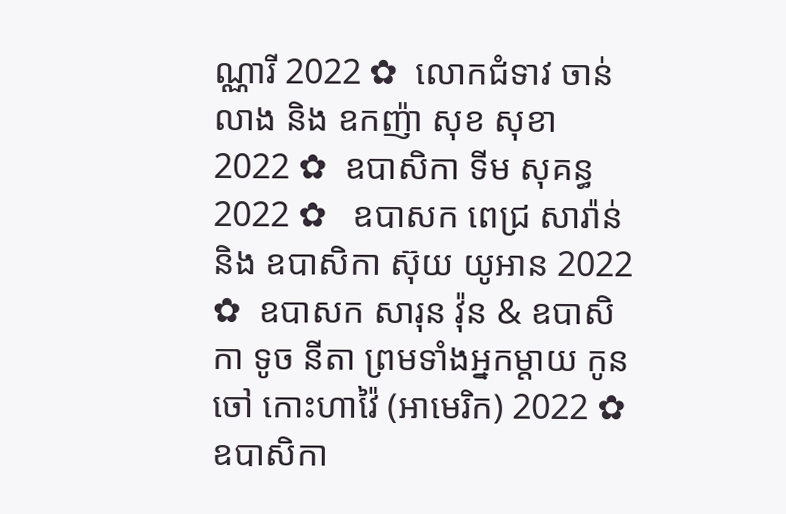ណ្ណារី 2022 ✿  លោកជំទាវ ចាន់ លាង និង ឧកញ៉ា សុខ សុខា 2022 ✿  ឧបាសិកា ទីម សុគន្ធ 2022 ✿   ឧបាសក ពេជ្រ សារ៉ាន់ និង ឧបាសិកា ស៊ុយ យូអាន 2022 ✿  ឧបាសក សារុន វ៉ុន & ឧបាសិកា ទូច នីតា ព្រមទាំងអ្នកម្តាយ កូនចៅ កោះហាវ៉ៃ (អាមេរិក) 2022 ✿  ឧបាសិកា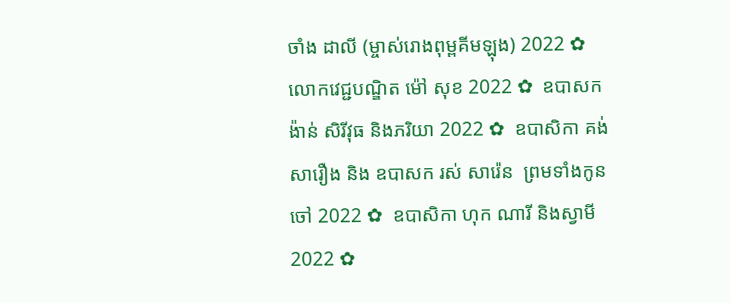ចាំង ដាលី (ម្ចាស់រោងពុម្ពគីមឡុង) 2022 ✿  លោកវេជ្ជបណ្ឌិត ម៉ៅ សុខ 2022 ✿  ឧបាសក ង៉ាន់ សិរីវុធ និងភរិយា 2022 ✿  ឧបាសិកា គង់ សារឿង និង ឧបាសក រស់ សារ៉េន  ព្រមទាំងកូនចៅ 2022 ✿  ឧបាសិកា ហុក ណារី និងស្វាមី 2022 ✿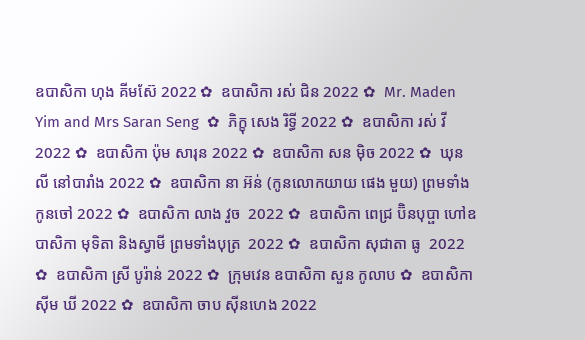ឧបាសិកា ហុង គីមស៊ែ 2022 ✿  ឧបាសិកា រស់ ជិន 2022 ✿  Mr. Maden Yim and Mrs Saran Seng  ✿  ភិក្ខុ សេង រិទ្ធី 2022 ✿  ឧបាសិកា រស់ វី 2022 ✿  ឧបាសិកា ប៉ុម សារុន 2022 ✿  ឧបាសិកា សន ម៉ិច 2022 ✿  ឃុន លី នៅបារាំង 2022 ✿  ឧបាសិកា នា អ៊ន់ (កូនលោកយាយ ផេង មួយ) ព្រមទាំងកូនចៅ 2022 ✿  ឧបាសិកា លាង វួច  2022 ✿  ឧបាសិកា ពេជ្រ ប៊ិនបុប្ផា ហៅឧបាសិកា មុទិតា និងស្វាមី ព្រមទាំងបុត្រ  2022 ✿  ឧបាសិកា សុជាតា ធូ  2022 ✿  ឧបាសិកា ស្រី បូរ៉ាន់ 2022 ✿  ក្រុមវេន ឧបាសិកា សួន កូលាប ✿  ឧបាសិកា ស៊ីម ឃី 2022 ✿  ឧបាសិកា ចាប ស៊ីនហេង 2022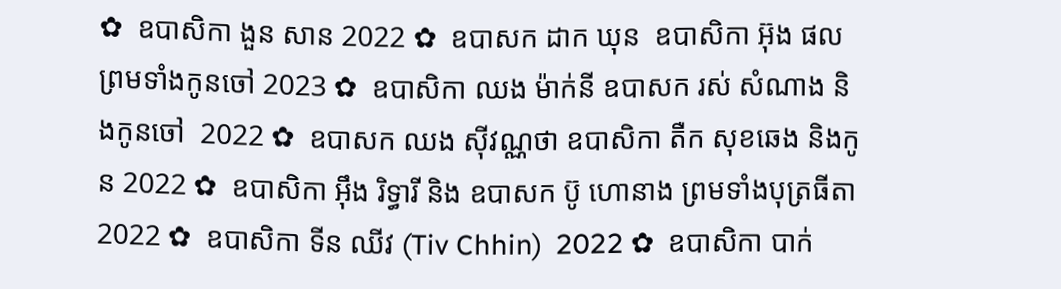✿  ឧបាសិកា ងួន សាន 2022 ✿  ឧបាសក ដាក ឃុន  ឧបាសិកា អ៊ុង ផល ព្រមទាំងកូនចៅ 2023 ✿  ឧបាសិកា ឈង ម៉ាក់នី ឧបាសក រស់ សំណាង និងកូនចៅ  2022 ✿  ឧបាសក ឈង សុីវណ្ណថា ឧបាសិកា តឺក សុខឆេង និងកូន 2022 ✿  ឧបាសិកា អុឹង រិទ្ធារី និង ឧបាសក ប៊ូ ហោនាង ព្រមទាំងបុត្រធីតា  2022 ✿  ឧបាសិកា ទីន ឈីវ (Tiv Chhin)  2022 ✿  ឧបាសិកា បាក់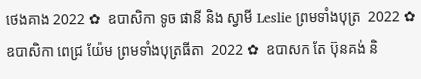ថេងគាង 2022 ✿  ឧបាសិកា ទូច ផានី និង ស្វាមី Leslie ព្រមទាំងបុត្រ  2022 ✿  ឧបាសិកា ពេជ្រ យ៉ែម ព្រមទាំងបុត្រធីតា  2022 ✿  ឧបាសក តែ ប៊ុនគង់ និ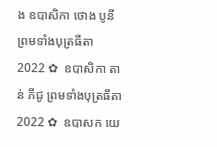ង ឧបាសិកា ថោង បូនី ព្រមទាំងបុត្រធីតា  2022 ✿  ឧបាសិកា តាន់ ភីជូ ព្រមទាំងបុត្រធីតា  2022 ✿  ឧបាសក យេ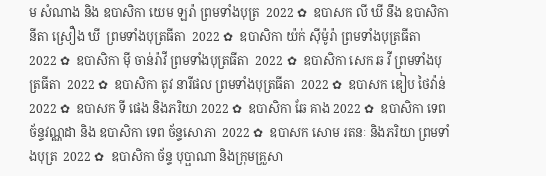ម សំណាង និង ឧបាសិកា យេម ឡរ៉ា ព្រមទាំងបុត្រ  2022 ✿  ឧបាសក លី ឃី នឹង ឧបាសិកា  នីតា ស្រឿង ឃី  ព្រមទាំងបុត្រធីតា  2022 ✿  ឧបាសិកា យ៉ក់ សុីម៉ូរ៉ា ព្រមទាំងបុត្រធីតា  2022 ✿  ឧបាសិកា មុី ចាន់រ៉ាវី ព្រមទាំងបុត្រធីតា  2022 ✿  ឧបាសិកា សេក ឆ វី ព្រមទាំងបុត្រធីតា  2022 ✿  ឧបាសិកា តូវ នារីផល ព្រមទាំងបុត្រធីតា  2022 ✿  ឧបាសក ឌៀប ថៃវ៉ាន់ 2022 ✿  ឧបាសក ទី ផេង និងភរិយា 2022 ✿  ឧបាសិកា ឆែ គាង 2022 ✿  ឧបាសិកា ទេព ច័ន្ទវណ្ណដា និង ឧបាសិកា ទេព ច័ន្ទសោភា  2022 ✿  ឧបាសក សោម រតនៈ និងភរិយា ព្រមទាំងបុត្រ  2022 ✿  ឧបាសិកា ច័ន្ទ បុប្ផាណា និងក្រុមគ្រួសា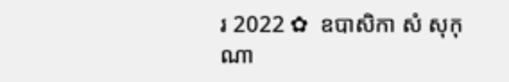រ 2022 ✿  ឧបាសិកា សំ សុកុណា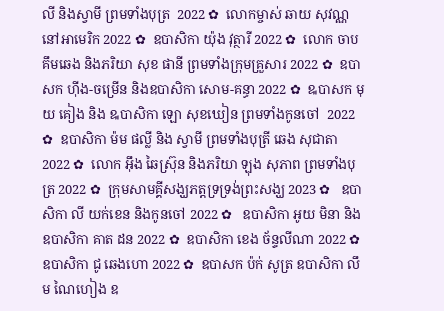លី និងស្វាមី ព្រមទាំងបុត្រ  2022 ✿  លោកម្ចាស់ ឆាយ សុវណ្ណ នៅអាមេរិក 2022 ✿  ឧបាសិកា យ៉ុង វុត្ថារី 2022 ✿  លោក ចាប គឹមឆេង និងភរិយា សុខ ផានី ព្រមទាំងក្រុមគ្រួសារ 2022 ✿  ឧបាសក ហ៊ីង-ចម្រើន និងឧបាសិកា សោម-គន្ធា 2022 ✿  ឩបាសក មុយ គៀង និង ឩបាសិកា ឡោ សុខឃៀន ព្រមទាំងកូនចៅ  2022 ✿  ឧបាសិកា ម៉ម ផល្លី និង ស្វាមី ព្រមទាំងបុត្រី ឆេង សុជាតា 2022 ✿  លោក អ៊ឹង ឆៃស្រ៊ុន និងភរិយា ឡុង សុភាព ព្រមទាំងបុត្រ 2022 ✿  ក្រុមសាមគ្គីសង្ឃភត្តទ្រទ្រង់ព្រះសង្ឃ 2023 ✿   ឧបាសិកា លី យក់ខេន និងកូនចៅ 2022 ✿   ឧបាសិកា អូយ មិនា និង ឧបាសិកា គាត ដន 2022 ✿  ឧបាសិកា ខេង ច័ន្ទលីណា 2022 ✿  ឧបាសិកា ជូ ឆេងហោ 2022 ✿  ឧបាសក ប៉ក់ សូត្រ ឧបាសិកា លឹម ណៃហៀង ឧ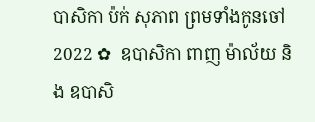បាសិកា ប៉ក់ សុភាព ព្រមទាំងកូនចៅ  2022 ✿  ឧបាសិកា ពាញ ម៉ាល័យ និង ឧបាសិ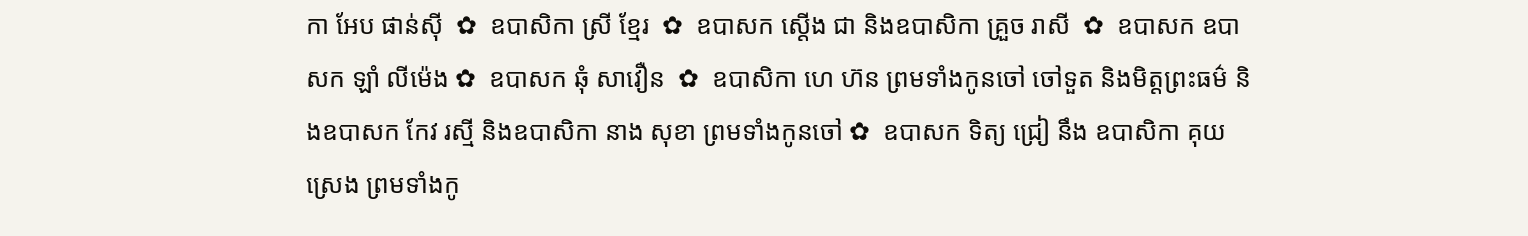កា អែប ផាន់ស៊ី  ✿  ឧបាសិកា ស្រី ខ្មែរ  ✿  ឧបាសក ស្តើង ជា និងឧបាសិកា គ្រួច រាសី  ✿  ឧបាសក ឧបាសក ឡាំ លីម៉េង ✿  ឧបាសក ឆុំ សាវឿន  ✿  ឧបាសិកា ហេ ហ៊ន ព្រមទាំងកូនចៅ ចៅទួត និងមិត្តព្រះធម៌ និងឧបាសក កែវ រស្មី និងឧបាសិកា នាង សុខា ព្រមទាំងកូនចៅ ✿  ឧបាសក ទិត្យ ជ្រៀ នឹង ឧបាសិកា គុយ ស្រេង ព្រមទាំងកូ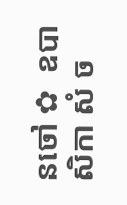នចៅ ✿  ឧបាសិកា សំ ច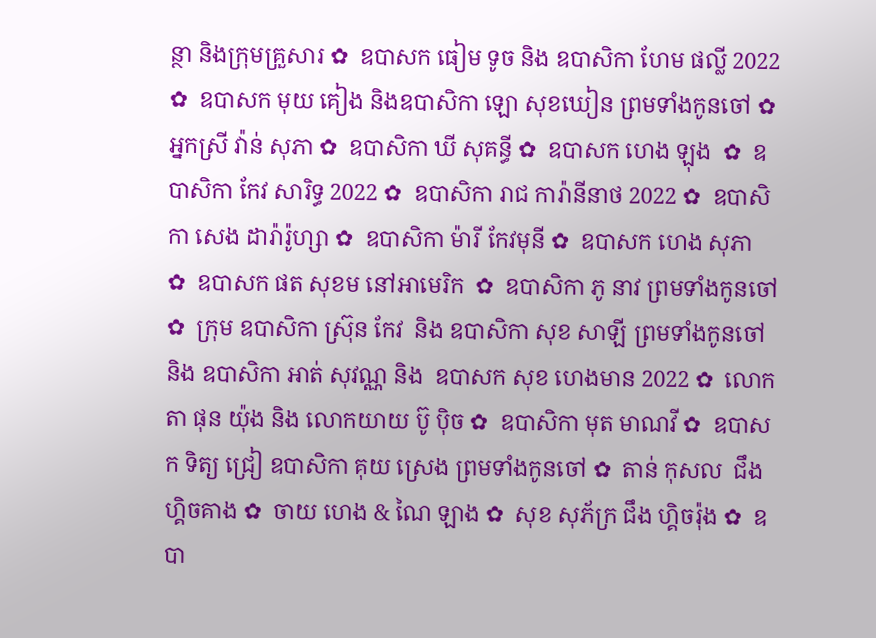ន្ថា និងក្រុមគ្រួសារ ✿  ឧបាសក ធៀម ទូច និង ឧបាសិកា ហែម ផល្លី 2022 ✿  ឧបាសក មុយ គៀង និងឧបាសិកា ឡោ សុខឃៀន ព្រមទាំងកូនចៅ ✿  អ្នកស្រី វ៉ាន់ សុភា ✿  ឧបាសិកា ឃី សុគន្ធី ✿  ឧបាសក ហេង ឡុង  ✿  ឧបាសិកា កែវ សារិទ្ធ 2022 ✿  ឧបាសិកា រាជ ការ៉ានីនាថ 2022 ✿  ឧបាសិកា សេង ដារ៉ារ៉ូហ្សា ✿  ឧបាសិកា ម៉ារី កែវមុនី ✿  ឧបាសក ហេង សុភា  ✿  ឧបាសក ផត សុខម នៅអាមេរិក  ✿  ឧបាសិកា ភូ នាវ ព្រមទាំងកូនចៅ ✿  ក្រុម ឧបាសិកា ស្រ៊ុន កែវ  និង ឧបាសិកា សុខ សាឡី ព្រមទាំងកូនចៅ និង ឧបាសិកា អាត់ សុវណ្ណ និង  ឧបាសក សុខ ហេងមាន 2022 ✿  លោកតា ផុន យ៉ុង និង លោកយាយ ប៊ូ ប៉ិច ✿  ឧបាសិកា មុត មាណវី ✿  ឧបាសក ទិត្យ ជ្រៀ ឧបាសិកា គុយ ស្រេង ព្រមទាំងកូនចៅ ✿  តាន់ កុសល  ជឹង ហ្គិចគាង ✿  ចាយ ហេង & ណៃ ឡាង ✿  សុខ សុភ័ក្រ ជឹង ហ្គិចរ៉ុង ✿  ឧបា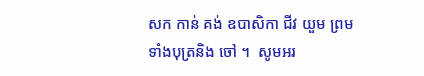សក កាន់ គង់ ឧបាសិកា ជីវ យួម ព្រមទាំងបុត្រនិង ចៅ ។  សូមអរ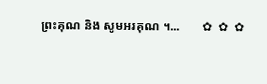ព្រះគុណ និង សូមអរគុណ ។...       ✿  ✿  ✿